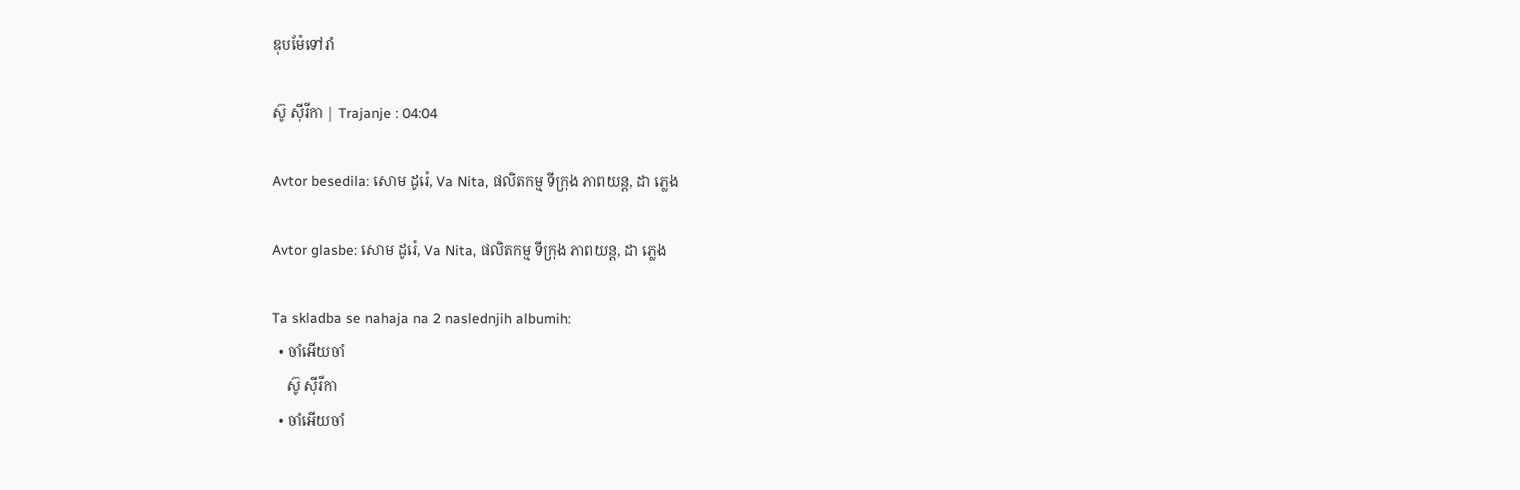ឌុបម៉ែទៅរាំ

ស៊ូ ស៊ីរីកា | Trajanje : 04:04

Avtor besedila: សោម ដូរ៉េ, Va Nita, ផលិតកម្ម ទីក្រុង ភាពយន្ត, ដា ភ្លេង

Avtor glasbe: សោម ដូរ៉េ, Va Nita, ផលិតកម្ម ទីក្រុង ភាពយន្ត, ដា ភ្លេង

Ta skladba se nahaja na 2 naslednjih albumih:
  • ចាំអើយចាំ
    ស៊ូ ស៊ីរីកា
  • ចាំអើយចាំ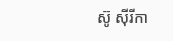ស៊ូ ស៊ីរីកា